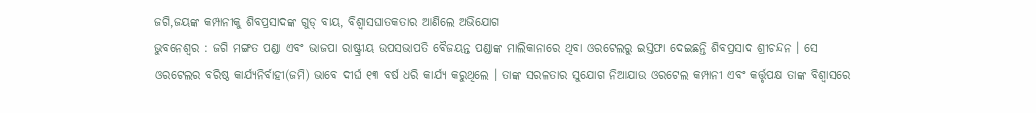ଜଗି,ଜୟଙ୍କ କମ୍ପାନୀକୁ ଶିବପ୍ରସାଦଙ୍କ ଗୁଡ୍ ବାୟ, ବିଶ୍ୱାସଘାତକତାର ଆଣିଲେ ଅଭିଯୋଗ
ଭୁବନେଶ୍ୱର : ଜଗି ମଙ୍ଗତ ପଣ୍ଡା ଏବଂ ଭାଜପା ରାଷ୍ଟ୍ରୀୟ ଉପସଭାପତି ବୈଜୟନ୍ତ ପଣ୍ଡାଙ୍କ ମାଲିକାନାରେ ଥିବା ଓରଟେଲରୁ ଇସ୍ତଫା ଦେଇଛନ୍ତି ଶିବପ୍ରସାଦ ଶ୍ରୀଚନ୍ଦନ । ସେ ଓରଟେଲର ବରିଷ୍ଠ କାର୍ଯ୍ୟନିର୍ବାହୀ(ଜମି) ଭାବେ ଦୀର୍ଘ ୧୩ ବର୍ଷ ଧରି କାର୍ଯ୍ୟ କରୁଥିଲେ । ତାଙ୍କ ସରଳତାର ସୁଯୋଗ ନିଆଯାଉ ଓରଟେଲ କମ୍ପାନୀ ଏବଂ କର୍ତ୍ତୃପକ୍ଷ ତାଙ୍କ ବିଶ୍ୱାସରେ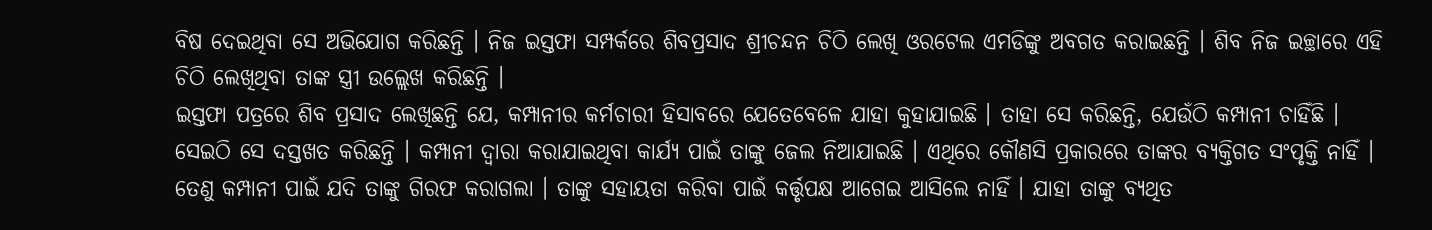ବିଷ ଦେଇଥିବା ସେ ଅଭିଯୋଗ କରିଛନ୍ତି । ନିଜ ଇସ୍ତଫା ସମ୍ପର୍କରେ ଶିବପ୍ରସାଦ ଶ୍ରୀଚନ୍ଦନ ଚିଠି ଲେଖି ଓରଟେଲ ଏମଡିଙ୍କୁ ଅବଗତ କରାଇଛନ୍ତି । ଶିବ ନିଜ ଇଚ୍ଛାରେ ଏହି ଚିଠି ଲେଖିଥିବା ତାଙ୍କ ସ୍ତ୍ରୀ ଉଲ୍ଲେଖ କରିଛନ୍ତି ।
ଇସ୍ତଫା ପତ୍ରରେ ଶିବ ପ୍ରସାଦ ଲେଖିଛନ୍ତି ଯେ, କମ୍ପାନୀର କର୍ମଚାରୀ ହିସାବରେ ଯେତେବେଳେ ଯାହା କୁହାଯାଇଛି । ତାହା ସେ କରିଛନ୍ତି, ଯେଉଁଠି କମ୍ପାନୀ ଚାହିଁଛି । ସେଇଠି ସେ ଦସ୍ତଖତ କରିଛନ୍ତି । କମ୍ପାନୀ ଦ୍ୱାରା କରାଯାଇଥିବା କାର୍ଯ୍ୟ ପାଇଁ ତାଙ୍କୁ ଜେଲ ନିଆଯାଇଛି । ଏଥିରେ କୌଣସି ପ୍ରକାରରେ ତାଙ୍କର ବ୍ୟକ୍ତିଗତ ସଂପୃକ୍ତି ନାହିଁ । ତେଣୁ କମ୍ପାନୀ ପାଇଁ ଯଦି ତାଙ୍କୁ ଗିରଫ କରାଗଲା । ତାଙ୍କୁ ସହାୟତା କରିବା ପାଇଁ କର୍ତ୍ତୃପକ୍ଷ ଆଗେଇ ଆସିଲେ ନାହିଁ । ଯାହା ତାଙ୍କୁ ବ୍ୟଥିତ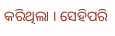କରିଥିଲା । ସେହିପରି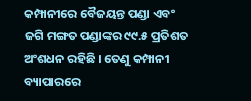କମ୍ପାନୀରେ ବୈଜୟନ୍ତ ପଣ୍ଡା ଏବଂ ଜଗି ମଙ୍ଗତ ପଣ୍ଡାଙ୍କର ୯୯.୫ ପ୍ରତିଶତ ଅଂଶଧନ ରହିଛି । ତେଣୁ କମ୍ପାନୀ ବ୍ୟାପାରରେ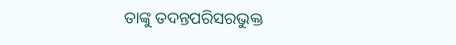ତାଙ୍କୁ ତଦନ୍ତପରିସରଭୁକ୍ତ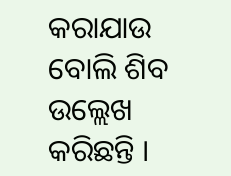କରାଯାଉ ବୋଲି ଶିବ ଉଲ୍ଲେଖ କରିଛନ୍ତି ।